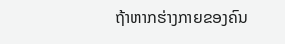ຖ້າຫາກຮ່າງກາຍຂອງຄົນ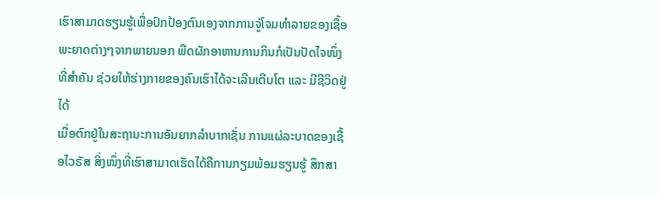ເຮົາສາມາດຮຽນຮູ້ເພື່ອປົກປ້ອງຕົນເອງຈາກການຈູ່ໂຈມທຳລາຍຂອງເຊື້ອພະຍາດຕ່າງໆຈາກພາຍນອກ ພືດຜັກອາຫານການກິນກໍເປັນປັດໄຈໜຶ່ງທີ່ສຳຄັນ ຊ່ວຍໃຫ້ຮ່າງກາຍຂອງຄົນເຮົາໄດ້ຈະເລີນເຕີບໂຕ ແລະ ມີຊີວິດຢູ່ໄດ້
ເມື່ອຕົກຢູ່ໃນສະຖານະການອັນຍາກລຳບາກເຊັ່ນ ການແຜ່ລະບາດຂອງເຊື້ອໄວຣັສ ສິ່ງໜຶ່ງທີ່ເຮົາສາມາດເຮັດໄດ້ຄືການກຽມພ້ອມຮຽນຮູ້ ສຶກສາ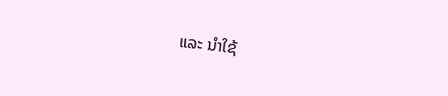ແລະ ນຳໃຊ້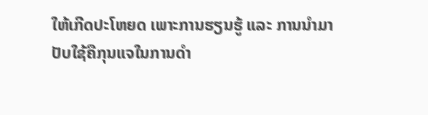ໃຫ້ເກີດປະໂຫຍດ ເພາະການຮຽນຮູ້ ແລະ ການນຳມາປັບໃຊ້ຄືກຸນແຈໃນການດຳ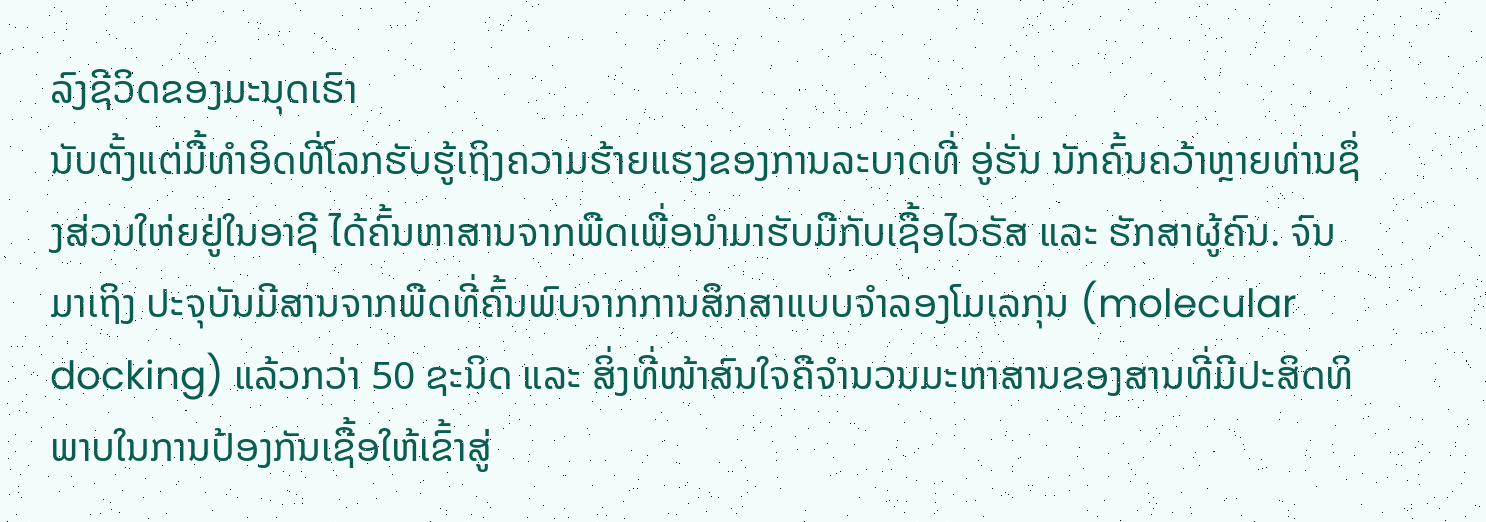ລົງຊີວິດຂອງມະນຸດເຮົາ
ນັບຕັ້ງແຕ່ມື້ທຳອິດທີ່ໂລກຮັບຮູ້ເຖິງຄວາມຮ້າຍແຮງຂອງການລະບາດທີ່ ອູ່ຮັ່ນ ນັກຄົ້ນຄວ້າຫຼາຍທ່ານຊຶ່ງສ່ວນໃຫ່ຍຢູ່ໃນອາຊີ ໄດ້ຄົ້ນຫາສານຈາກພືດເພື່ອນຳມາຮັບມືກັບເຊື້ອໄວຣັສ ແລະ ຮັກສາຜູ້ຄົນ. ຈົນມາເຖິງ ປະຈຸບັນມີສານຈາກພືດທີ່ຄົ້ນພົບຈາກການສຶກສາແບບຈຳລອງໂມເລກຸນ (molecular docking) ແລ້ວກວ່າ 50 ຊະນິດ ແລະ ສິ່ງທີ່ໜ້າສົນໃຈຄືຈຳນວນມະຫາສານຂອງສານທີ່ມີປະສິດທິພາບໃນການປ້ອງກັນເຊື້ອໃຫ້ເຂົ້າສູ່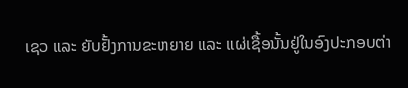ເຊວ ແລະ ຍັບຢັ້ງການຂະຫຍາຍ ແລະ ແຜ່ເຊື້ອນັ້ນຢູ່ໃນອົງປະກອບຕ່າ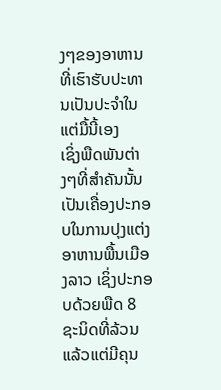ງໆຂອງອາຫານທີ່ເຮົາຮັບປະທານເປັນປະຈຳໃນແຕ່ມື້ນີ້ເອງ
ເຊິ່ງພືດພັນຕ່າງໆທີ່ສຳຄັນນັ້ນ ເປັນເຄື່ອງປະກອບໃນການປຸງແຕ່ງອາຫານພື້ນເມືອງລາວ ເຊິ່ງປະກອບດ້ວຍພືດ 8 ຊະນິດທີ່ລ້ວນແລ້ວແຕ່ມີຄຸນ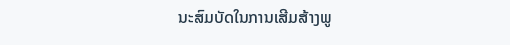ນະສົມບັດໃນການເສີມສ້າງພູ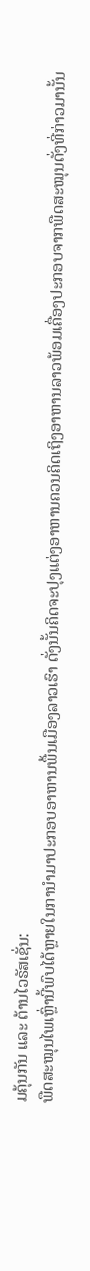ມຄຸ້ນກັນ ແລະ ຕ້ານໄວຣັສເຊັ່ນ:
ພືດສະໝຸນໄພເຫຼົ່ານີ້ພົບໄດ້ຫຼາຍໃນການຳມາປະກອບອາຫານພື້ນເມືອງລາວເຮົາ ດັ່ງນັ້ນຄິດຈະປຸງແຕ່ງອາຫານຄວນຄິດເຖິງອາຫານລາວພ້ອມເຄື່ອງປະກອບຈາກພືດສະໝຸນດັ່ງທີ່ກ່າວມານັ້ນ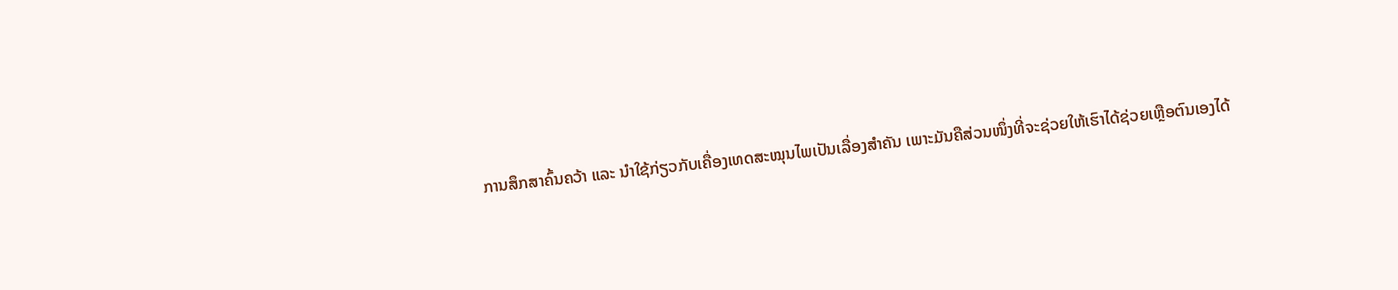ການສຶກສາຄົ້ນຄວ້າ ແລະ ນຳໃຊ້ກ່ຽວກັບເຄື່ອງເທດສະໝຸນໄພເປັນເລື່ອງສຳຄັນ ເພາະມັນຄືສ່ວນໜຶ່ງທີ່ຈະຊ່ວຍໃຫ້ເຮົາໄດ້ຊ່ວຍເຫຼືອຕົນເອງໄດ້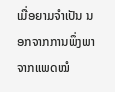ເມື່ອຍາມຈຳເປັນ ນອກຈາກການພຶ່ງພາຈາກແພດໝໍ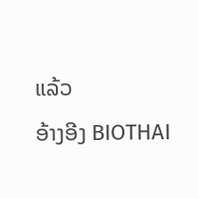ແລ້ວ
ອ້າງອີງ BIOTHAI